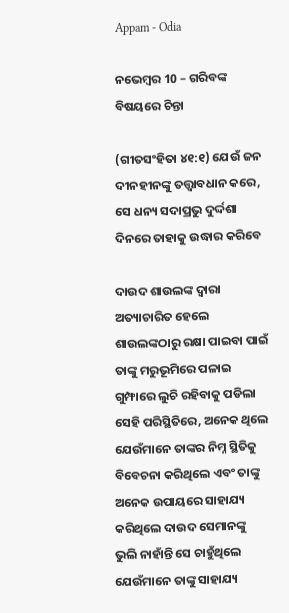Appam - Odia

ନଭେମ୍ବର 10 – ଗରିବଙ୍କ ବିଷୟରେ ଚିନ୍ତା

(ଗୀତସଂହିତା ୪୧:୧) ଯେଉଁ ଜନ ଦୀନହୀନଙ୍କୁ ତତ୍ତ୍ୱାବଧାନ କରେ, ସେ ଧନ୍ୟ ସଦାପ୍ରଭୁ ଦୁର୍ଦ୍ଦଶା ଦିନରେ ତାହାକୁ ଉଦ୍ଧାର କରିବେ

ଦାଉଦ ଶାଉଲଙ୍କ ଦ୍ୱାରା ଅତ୍ୟାଚାରିତ ହେଲେ ଶାଉଲଙ୍କଠାରୁ ରକ୍ଷା ପାଇବା ପାଇଁ ତାଙ୍କୁ ମରୁଭୂମିରେ ପଳାଇ ଗୁମ୍ଫାରେ ଲୁଚି ରହିବାକୁ ପଡିଲା ସେହି ପରିସ୍ଥିତିରେ, ଅନେକ ଥିଲେ ଯେଉଁମାନେ ତାଙ୍କର ନିମ୍ନ ସ୍ଥିତିକୁ ବିବେଚନା କରିଥିଲେ ଏବଂ ତାଙ୍କୁ ଅନେକ ଉପାୟରେ ସାହାଯ୍ୟ କରିଥିଲେ ଦାଉଦ ସେମାନଙ୍କୁ ଭୁଲି ନାହାଁନ୍ତି ସେ ଚାହୁଁଥିଲେ ଯେଉଁମାନେ ତାଙ୍କୁ ସାହାଯ୍ୟ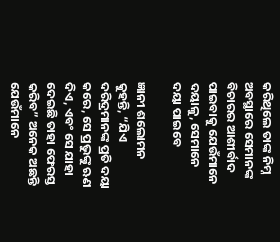କରିଥିଲେ ତାଙ୍କ ନିମ୍ନ ଅବସ୍ଥାରେ ସେମାନଙ୍କ ବିଚାରର ଆଶୀର୍ବାଦ ପାଇବାକୁ ଯେଉଁମାନେ ଦୟାଳୁ, ସେମାନେ ଦୟା ପାଇବେ

ଜ୍ଞାନୀ ଶଲୋମନ କୁହନ୍ତି, “ଯିଏ ଦରିଦ୍ରମାନଙ୍କ ପ୍ରତି ଦୟା କରେ, ସେ ପ୍ରଭୁଙ୍କୁ ଋଣ ଦିଏ, ଏବଂ ସେ ଯାହା ଦେଇଛି ତାହା ଫେରସ୍ତ କରିବ” ଅନେକ ଅଛନ୍ତି ଯେଉଁମାନେ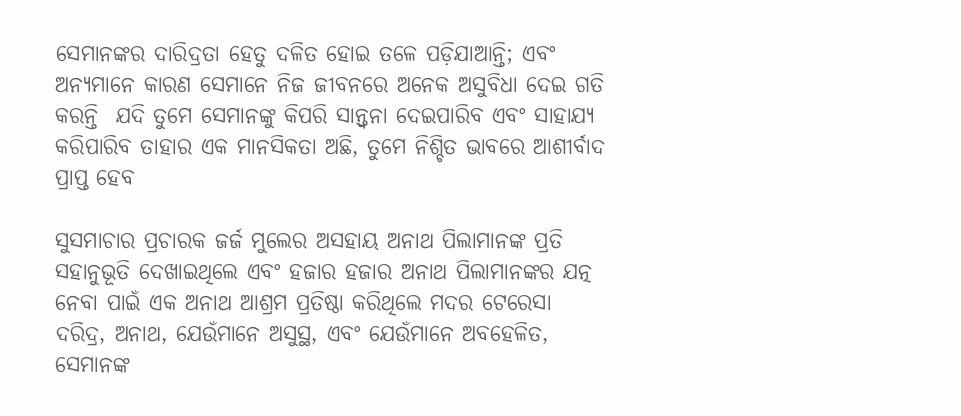ସେମାନଙ୍କର ଦାରିଦ୍ରତା ହେତୁ ଦଳିତ ହୋଇ ତଳେ ପଡ଼ିଯାଆନ୍ତି; ଏବଂ ଅନ୍ୟମାନେ କାରଣ ସେମାନେ ନିଜ ଜୀବନରେ ଅନେକ ଅସୁବିଧା ଦେଇ ଗତି କରନ୍ତି  ଯଦି ତୁମେ ସେମାନଙ୍କୁ କିପରି ସାନ୍ତ୍ୱନା ଦେଇପାରିବ ଏବଂ ସାହାଯ୍ୟ କରିପାରିବ ତାହାର ଏକ ମାନସିକତା ଅଛି, ତୁମେ ନିଶ୍ଚିତ ଭାବରେ ଆଶୀର୍ବାଦ ପ୍ରାପ୍ତ ହେବ

ସୁସମାଚାର ପ୍ରଚାରକ ଜର୍ଜ ମୁଲେର ଅସହାୟ ଅନାଥ ପିଲାମାନଙ୍କ ପ୍ରତି ସହାନୁଭୂତି ଦେଖାଇଥିଲେ ଏବଂ ହଜାର ହଜାର ଅନାଥ ପିଲାମାନଙ୍କର ଯତ୍ନ ନେବା ପାଇଁ ଏକ ଅନାଥ ଆଶ୍ରମ ପ୍ରତିଷ୍ଠା କରିଥିଲେ ମଦର ଟେରେସା ଦରିଦ୍ର, ଅନାଥ, ଯେଉଁମାନେ ଅସୁସ୍ଥ, ଏବଂ ଯେଉଁମାନେ ଅବହେଳିତ, ସେମାନଙ୍କ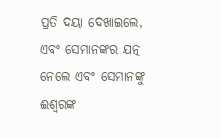ପ୍ରତି ଦୟା ଦେଖାଇଲେ, ଏବଂ ସେମାନଙ୍କର ଯତ୍ନ ନେଲେ ଏବଂ ସେମାନଙ୍କୁ ଈଶ୍ବରଙ୍କ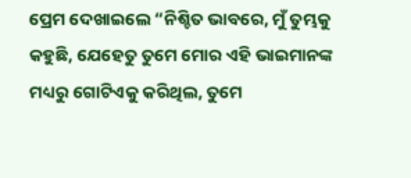ପ୍ରେମ ଦେଖାଇଲେ “ନିଶ୍ଚିତ ଭାବରେ, ମୁଁ ତୁମ୍ଭକୁ କହୁଛି, ଯେହେତୁ ତୁମେ ମୋର ଏହି ଭାଇମାନଙ୍କ ମଧ୍ୟରୁ ଗୋଟିଏକୁ କରିଥିଲ, ତୁମେ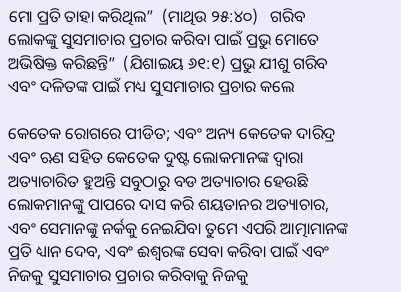ମୋ ପ୍ରତି ତାହା କରିଥିଲ”  (ମାଥିଉ ୨୫:୪୦)   ଗରିବ ଲୋକଙ୍କୁ ସୁସମାଚାର ପ୍ରଚାର କରିବା ପାଇଁ ପ୍ରଭୁ ମୋତେ ଅଭିଷିକ୍ତ କରିଛନ୍ତି”  (ଯିଶାଇୟ ୬୧:୧) ପ୍ରଭୁ ଯୀଶୁ ଗରିବ ଏବଂ ଦଳିତଙ୍କ ପାଇଁ ମଧ୍ୟ ସୁସମାଚାର ପ୍ରଚାର କଲେ

କେତେକ ରୋଗରେ ପୀଡିତ; ଏବଂ ଅନ୍ୟ କେତେକ ଦାରିଦ୍ର ଏବଂ ଋଣ ସହିତ କେତେକ ଦୁଷ୍ଟ ଲୋକମାନଙ୍କ ଦ୍ୱାରା ଅତ୍ୟାଚାରିତ ହୁଅନ୍ତି ସବୁଠାରୁ ବଡ ଅତ୍ୟାଚାର ହେଉଛି ଲୋକମାନଙ୍କୁ ପାପରେ ଦାସ କରି ଶୟତାନର ଅତ୍ୟାଚାର, ଏବଂ ସେମାନଙ୍କୁ ନର୍କକୁ ନେଇଯିବା ତୁମେ ଏପରି ଆତ୍ମାମାନଙ୍କ ପ୍ରତି ଧ୍ୟାନ ଦେବ, ଏବଂ ଈଶ୍ବରଙ୍କ ସେବା କରିବା ପାଇଁ ଏବଂ ନିଜକୁ ସୁସମାଚାର ପ୍ରଚାର କରିବାକୁ ନିଜକୁ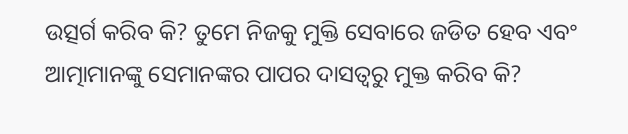ଉତ୍ସର୍ଗ କରିବ କି? ତୁମେ ନିଜକୁ ମୁକ୍ତି ସେବାରେ ଜଡିତ ହେବ ଏବଂ ଆତ୍ମାମାନଙ୍କୁ ସେମାନଙ୍କର ପାପର ଦାସତ୍ୱରୁ ମୁକ୍ତ କରିବ କି?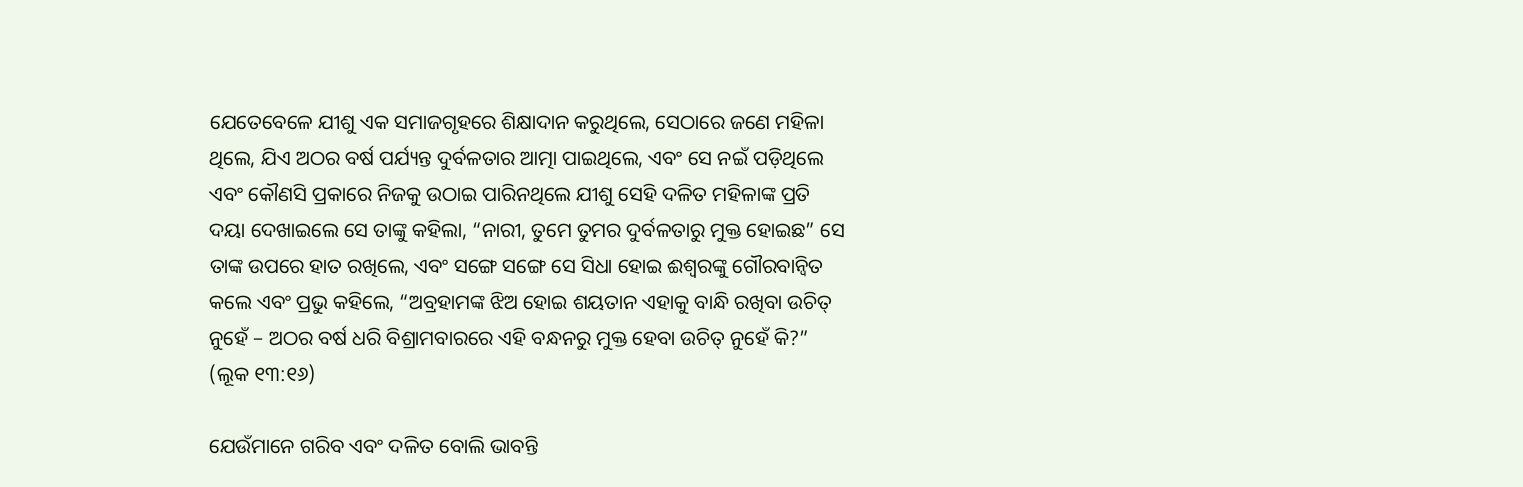ଯେତେବେଳେ ଯୀଶୁ ଏକ ସମାଜଗୃହରେ ଶିକ୍ଷାଦାନ କରୁଥିଲେ, ସେଠାରେ ଜଣେ ମହିଳା ଥିଲେ, ଯିଏ ଅଠର ବର୍ଷ ପର୍ଯ୍ୟନ୍ତ ଦୁର୍ବଳତାର ଆତ୍ମା ପାଇଥିଲେ, ଏବଂ ସେ ନଇଁ ପଡ଼ିଥିଲେ ଏବଂ କୌଣସି ପ୍ରକାରେ ନିଜକୁ ଉଠାଇ ପାରିନଥିଲେ ଯୀଶୁ ସେହି ଦଳିତ ମହିଳାଙ୍କ ପ୍ରତି ଦୟା ଦେଖାଇଲେ ସେ ତାଙ୍କୁ କହିଲା, “ନାରୀ, ତୁମେ ତୁମର ଦୁର୍ବଳତାରୁ ମୁକ୍ତ ହୋଇଛ” ସେ ତାଙ୍କ ଉପରେ ହାତ ରଖିଲେ, ଏବଂ ସଙ୍ଗେ ସଙ୍ଗେ ସେ ସିଧା ହୋଇ ଈଶ୍ବରଙ୍କୁ ଗୌରବାନ୍ୱିତ କଲେ ଏବଂ ପ୍ରଭୁ କହିଲେ, “ଅବ୍ରହାମଙ୍କ ଝିଅ ହୋଇ ଶୟତାନ ଏହାକୁ ବାନ୍ଧି ରଖିବା ଉଚିତ୍ ନୁହେଁ – ଅଠର ବର୍ଷ ଧରି ବିଶ୍ରାମବାରରେ ଏହି ବନ୍ଧନରୁ ମୁକ୍ତ ହେବା ଉଚିତ୍ ନୁହେଁ କି?”  (ଲୂକ ୧୩:୧୬)

ଯେଉଁମାନେ ଗରିବ ଏବଂ ଦଳିତ ବୋଲି ଭାବନ୍ତି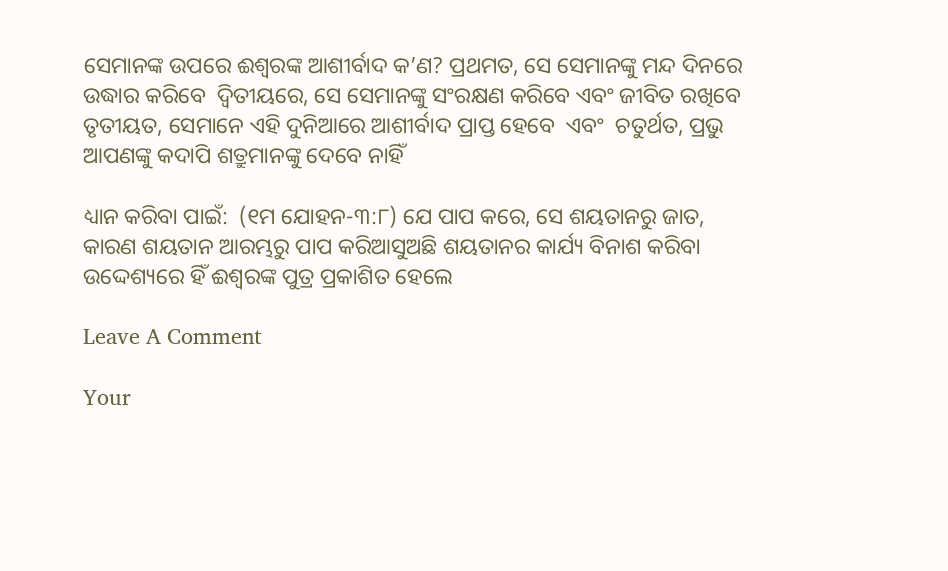ସେମାନଙ୍କ ଉପରେ ଈଶ୍ବରଙ୍କ ଆଶୀର୍ବାଦ କ’ଣ? ପ୍ରଥମତ, ସେ ସେମାନଙ୍କୁ ମନ୍ଦ ଦିନରେ ଉଦ୍ଧାର କରିବେ  ଦ୍ୱିତୀୟରେ, ସେ ସେମାନଙ୍କୁ ସଂରକ୍ଷଣ କରିବେ ଏବଂ ଜୀବିତ ରଖିବେ  ତୃତୀୟତ, ସେମାନେ ଏହି ଦୁନିଆରେ ଆଶୀର୍ବାଦ ପ୍ରାପ୍ତ ହେବେ  ଏବଂ  ଚତୁର୍ଥତ, ପ୍ରଭୁ ଆପଣଙ୍କୁ କଦାପି ଶତ୍ରୁମାନଙ୍କୁ ଦେବେ ନାହିଁ

ଧ୍ୟାନ କରିବା ପାଇଁ:  (୧ମ ଯୋହନ-୩:୮) ଯେ ପାପ କରେ, ସେ ଶୟତାନରୁ ଜାତ, କାରଣ ଶୟତାନ ଆରମ୍ଭରୁ ପାପ କରିଆସୁଅଛି ଶୟତାନର କାର୍ଯ୍ୟ ବିନାଶ କରିବା ଉଦ୍ଦେଶ୍ୟରେ ହିଁ ଈଶ୍ବରଙ୍କ ପୁତ୍ର ପ୍ରକାଶିତ ହେଲେ

Leave A Comment

Your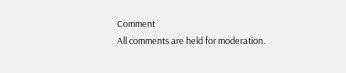Comment
All comments are held for moderation.